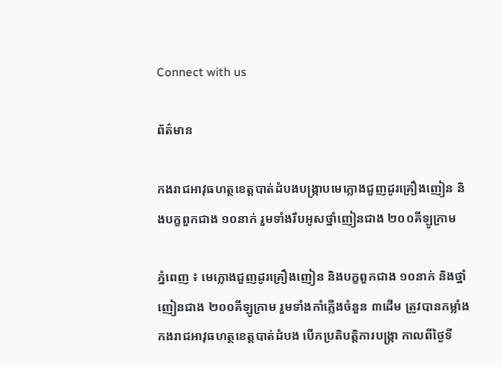Connect with us

ព័ត៌មាន

កងរាជអាវុធហត្ថខេត្តបាត់ដំបងបង្ក្រាបមេក្លោងជួញដូរគ្រឿងញៀន និងបក្ខពួកជាង ១០នាក់ រួមទាំងរឹបអូសថ្នាំញៀនជាង ២០០គីឡូក្រាម

ភ្នំពេញ ៖ មេក្លោងជួញដូរគ្រឿងញៀន និងបក្ខពួកជាង ១០នាក់ និងថ្នាំញៀនជាង ២០០គីឡូក្រាម រួមទាំងកាំភ្លើងចំនួន ៣ដើម ត្រូវបានកម្លាំងកងរាជអាវុធហត្ថខេត្តបាត់ដំបង បើកប្រតិបត្តិការបង្ក្រា កាលពីថ្ងៃទី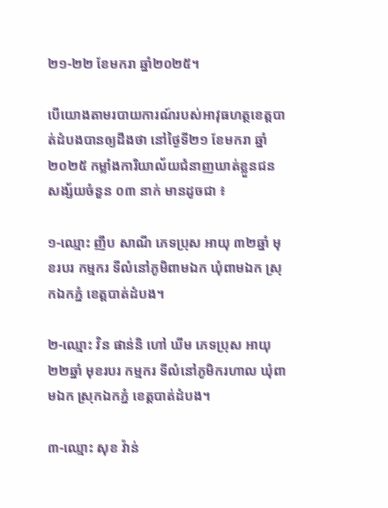២១-២២ ខែមករា ឆ្នាំ២០២៥។

បើយោងតាមរបាយការណ៍របស់អាវុធហត្ថខេត្តបាត់ដំបងបានឲ្យដឹងថា នៅថ្ងៃទី២១ ខែមករា ឆ្នាំ២០២៥ កម្លាំងការិយាល័យជំនាញឃាត់ខ្លួនជនសង្ស័យចំនួន ០៣ នាក់ មានដូចជា ៖

១-ឈ្មោះ ញឹប សាណី ភេទប្រុស អាយុ ៣២ឆ្នាំ មុខរបរ កម្មករ ទីលំនៅភូមិពាមឯក ឃុំពាមឯក ស្រុកឯកភ្នំ ខេត្តបាត់ដំបង។

២-ឈ្មោះ វិន ផាន់និ ហៅ ឃីម ភេទប្រុស អាយុ ២២ឆ្នាំ មុខរបរ កម្មករ ទីលំនៅភូមិករហាល ឃុំពាមឯក ស្រុកឯកភ្នំ ខេត្តបាត់ដំបង។

៣-ឈ្មោះ សុខ វ៉ាន់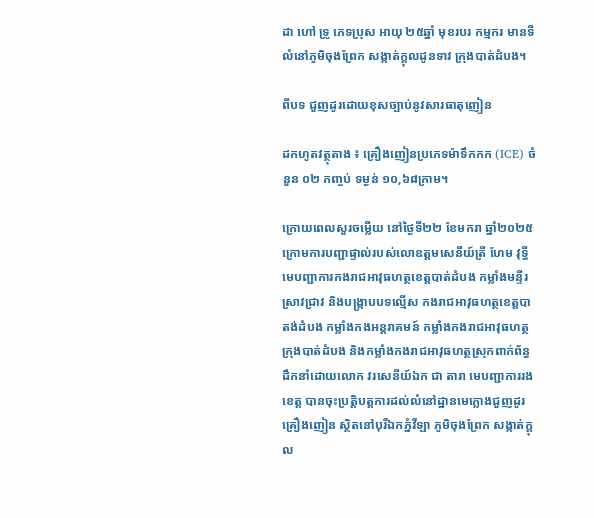ដា ហៅ ទ្រូ ភេទប្រុស អាយុ ២៥ឆ្នាំ មុខរបរ កម្មករ មានទីលំនៅភូមិចុងព្រែក សង្កាត់ក្តុលដូនទាវ ក្រុងបាត់ដំបង។

ពីបទ ជួញដូរដោយខុសច្បាប់នូវសារធាតុញៀន

ដកហូតវត្ថុតាង ៖ គ្រឿងញៀនប្រភេទម៉ាទឹកកក (ICE) ចំនួន ០២ កញ្ចប់ ទម្ងន់ ១០,៦៨ក្រាម។

ក្រោយពេលសួរចម្លើយ នៅថ្ងៃទី២២ ខែមករា ឆ្នាំ២០២៥ ក្រោមការបញ្ជាផ្ទាល់របស់លោឧត្តមសេនីយ៍ត្រី ហែម វុទ្ធី មេបញ្ជាការកងរាជអាវុធហត្ថខេត្តបាត់ដំបង កម្លាំងមន្ទីរស្រាវជ្រាវ និងបង្ក្រាបបទល្មើស កងរាជអាវុធហត្ថខេត្តបាតង់ដំបង កម្លាំងកងអន្តរាគមន៍ កម្លាំងកងរាជអាវុធហត្ថក្រុងបាត់ដំបង និងកម្លាំងកងរាជអាវុធហត្ថស្រុកពាក់ព័ន្ធ ដឹកនាំដោយលោក វរសេនីយ៍ឯក ជា តារា មេបញ្ជាការរងខេត្ត បានចុះប្រត្តិបត្តការដល់លំនៅដ្ឋានមេក្លោងជួញដូរគ្រឿងញៀន ស្ថិតនៅបុរីឯកភ្នំវីឡា ភូមិចុងព្រែក សង្កាត់ក្តុល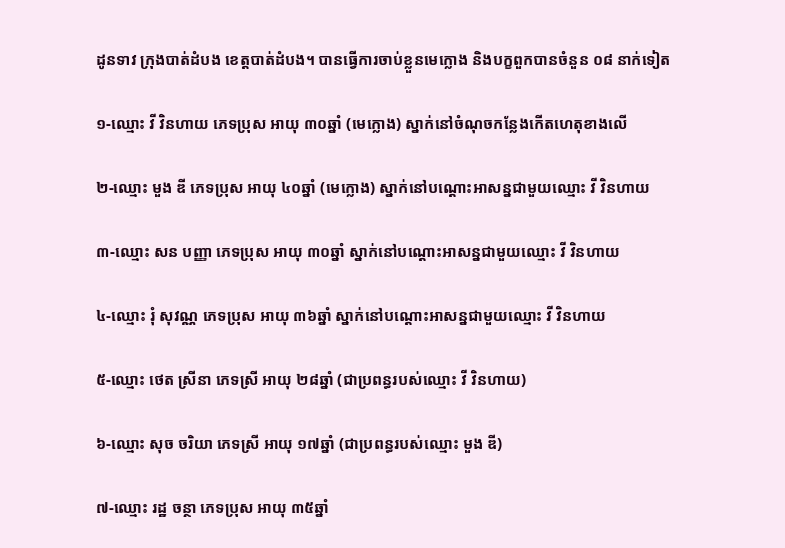ដូនទាវ ក្រុងបាត់ដំបង ខេត្តបាត់ដំបង។ បានធ្វើការចាប់ខ្លួនមេក្លោង និងបក្ខពួកបានចំនួន ០៨ នាក់ទៀត

១-ឈ្មោះ វី វិនហាយ ភេទប្រុស អាយុ ៣០ឆ្នាំ (មេក្លោង) ស្នាក់នៅចំណុចកន្លែងកើតហេតុខាងលើ

២-ឈ្មោះ មួង ឌី ភេទប្រុស អាយុ ៤០ឆ្នាំ (មេក្លោង) ស្នាក់នៅបណ្តោះអាសន្នជាមួយឈ្មោះ វី វិនហាយ

៣-ឈ្មោះ សន បញ្ញា ភេទប្រុស អាយុ ៣០ឆ្នាំ ស្នាក់នៅបណ្តោះអាសន្នជាមួយឈ្មោះ វី វិនហាយ

៤-ឈ្មោះ រុំ សុវណ្ណ ភេទប្រុស អាយុ ៣៦ឆ្នាំ ស្នាក់នៅបណ្តោះអាសន្នជាមួយឈ្មោះ វី វិនហាយ

៥-ឈ្មោះ ថេត ស្រីនា ភេទស្រី អាយុ ២៨ឆ្នាំ (ជាប្រពន្ធរបស់ឈ្មោះ វី វិនហាយ)

៦-ឈ្មោះ សុច ចរិយា ភេទស្រី អាយុ ១៧ឆ្នាំ (ជាប្រពន្ធរបស់ឈ្មោះ មួង ឌី)

៧-ឈ្មោះ រដ្ឋ ចន្ថា ភេទប្រុស អាយុ ៣៥ឆ្នាំ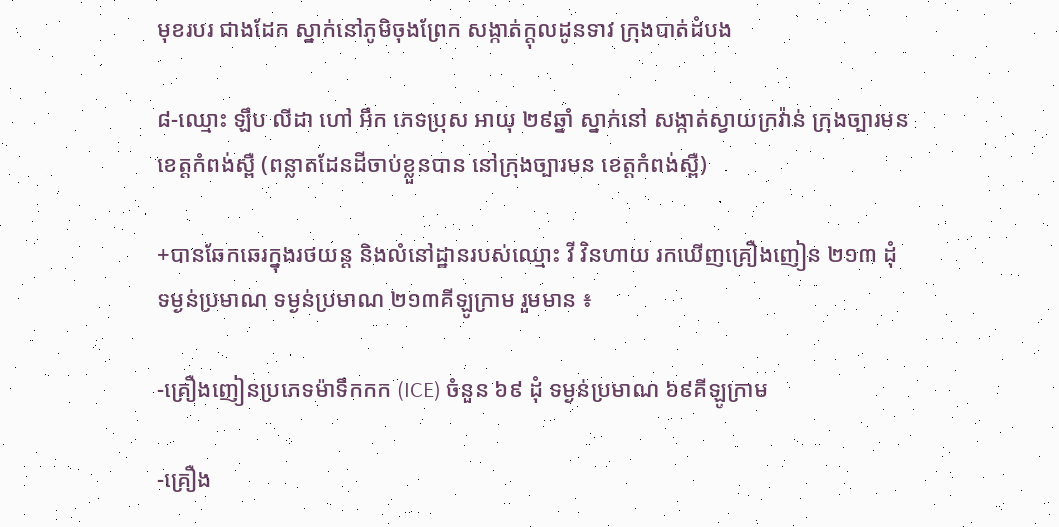មុខរបរ ជាងដែក ស្នាក់នៅភូមិចុងព្រែក សង្កាត់ក្តុលដូនទាវ ក្រុងបាត់ដំបង

៨-ឈ្មោះ ឡឹប លីដា ហៅ អឹក ភេទប្រុស អាយុ ២៩ឆ្នាំ ស្នាក់នៅ សង្កាត់ស្វាយក្រវ៉ាន់ ក្រុងច្បារមន ខេត្តកំពង់ស្ពឺ (ពន្លាតដែនដីចាប់ខ្លួនបាន នៅក្រុងច្បារមន ខេត្តកំពង់ស្ពឺ)

+បានឆែកឆេរក្នុងរថយន្ត និងលំនៅដ្ឋានរបស់ឈ្មោះ វី វិនហាយ រកឃើញគ្រឿងញៀន ២១៣ ដុំ ទម្ងន់ប្រមាណ ទម្ងន់ប្រមាណ ២១៣គីឡូក្រាម រួមមាន ៖

-គ្រឿងញៀនប្រភេទម៉ាទឹកកក (ICE) ចំនួន ៦៩ ដុំ ទម្ងន់ប្រមាណ ៦៩គីឡូក្រាម

-គ្រឿង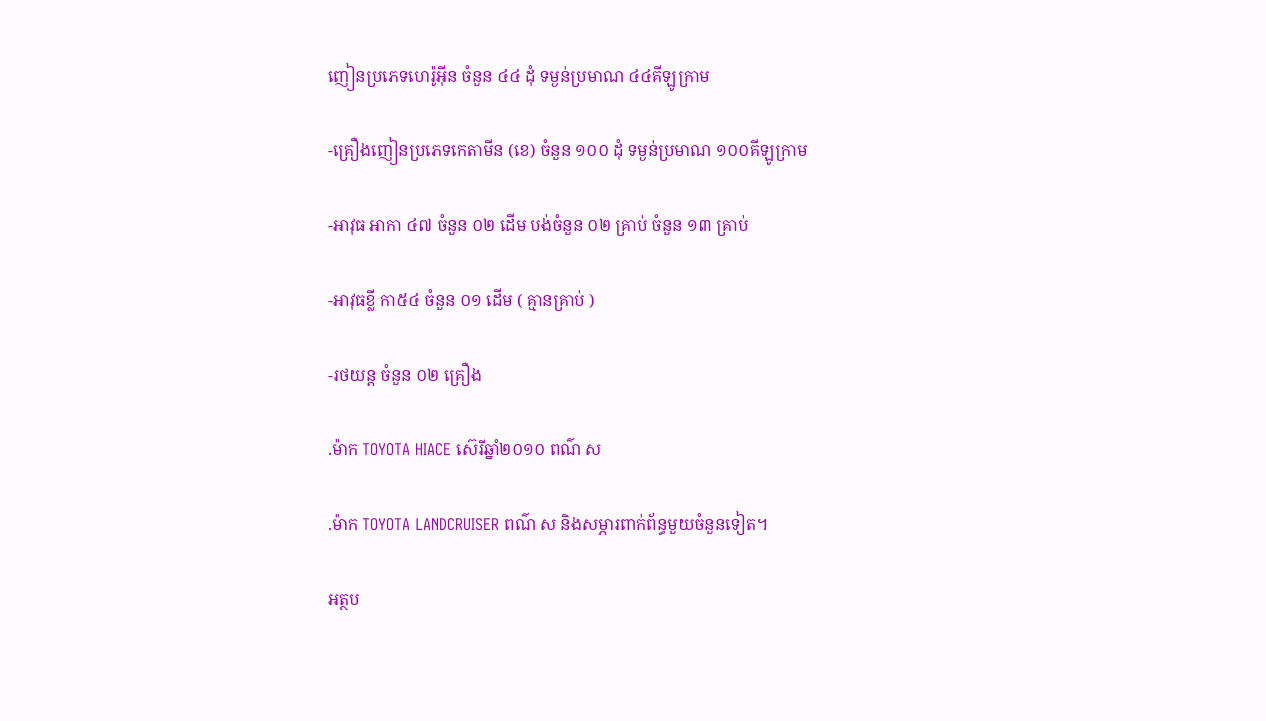ញៀនប្រភេទហេរ៉ូអ៊ីន ចំនួន ៤៤ ដុំ ទម្ងន់ប្រមាណ ៤៤គីឡូក្រាម

-គ្រឿងញៀនប្រភេទកេតាមីន (ខេ) ចំនួន ១០០ ដុំ ទម្ងន់ប្រមាណ ១០០គីឡូក្រាម

-អាវុធ អាកា ៤៧ ចំនួន ០២ ដើម បង់ចំនួន ០២ គ្រាប់ ចំនួន ១៣ គ្រាប់

-អាវុធខ្លី កា៥៤ ចំនួន ០១ ដើម ( គ្មានគ្រាប់ )

-រថយន្ត ចំនួន ០២ គ្រឿង

.ម៉ាក TOYOTA HIACE ស៊េរីឆ្នាំ២០១០ ពណ៌ ស

.ម៉ាក TOYOTA LANDCRUISER ពណ៌ ស និងសម្ភារពាក់ព័ន្ធមួយចំនួនទៀត។

អត្ថប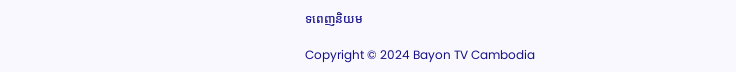ទពេញនិយម

Copyright © 2024 Bayon TV Cambodia